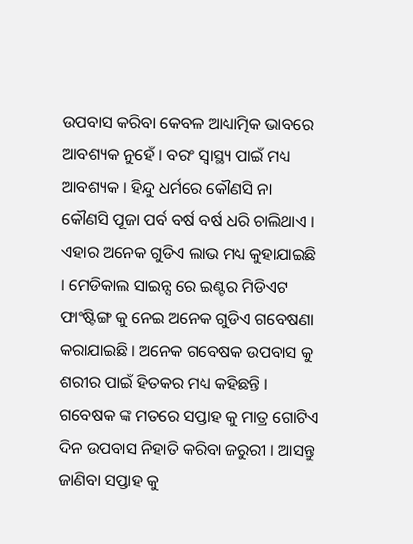ଉପବାସ କରିବା କେବଳ ଆଧ୍ୟାତ୍ମିକ ଭାବରେ ଆବଶ୍ୟକ ନୁହେଁ । ବରଂ ସ୍ୱାସ୍ଥ୍ୟ ପାଇଁ ମଧ୍ୟ ଆବଶ୍ୟକ । ହିନ୍ଦୁ ଧର୍ମରେ କୌଣସି ନା କୌଣସି ପୂଜା ପର୍ବ ବର୍ଷ ବର୍ଷ ଧରି ଚାଲିଥାଏ । ଏହାର ଅନେକ ଗୁଡିଏ ଲାଭ ମଧ୍ୟ କୁହାଯାଇଛି । ମେଡିକାଲ ସାଇନ୍ସ ରେ ଇଣ୍ଟର ମିଡିଏଟ ଫାଂଷ୍ଟିଙ୍ଗ କୁ ନେଇ ଅନେକ ଗୁଡିଏ ଗବେଷଣା କରାଯାଇଛି । ଅନେକ ଗବେଷକ ଉପବାସ କୁ ଶରୀର ପାଇଁ ହିତକର ମଧ୍ୟ କହିଛନ୍ତି । ଗବେଷକ ଙ୍କ ମତରେ ସପ୍ତାହ କୁ ମାତ୍ର ଗୋଟିଏ ଦିନ ଉପବାସ ନିହାତି କରିବା ଜରୁରୀ । ଆସନ୍ତୁ ଜାଣିବା ସପ୍ତାହ କୁ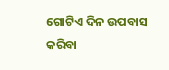ଗୋଟିଏ ଦିନ ଉପବାସ କରିବା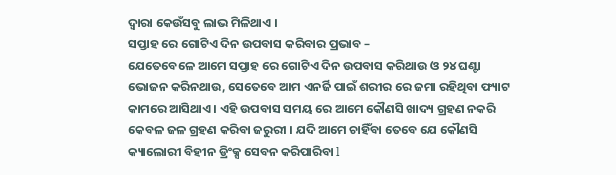ଦ୍ୱାରା କେଉଁସବୁ ଲାଭ ମିଳିଥାଏ ।
ସପ୍ତାହ ରେ ଗୋଟିଏ ଦିନ ଉପବାସ କରିବାର ପ୍ରଭାବ –
ଯେତେବେଳେ ଆମେ ସପ୍ତାହ ରେ ଗୋଟିଏ ଦିନ ଉପବାସ କରିଥାଉ ଓ ୨୪ ଘଣ୍ଟା ଭୋଜନ କରିନଥାଉ, ସେତେବେ ଆମ ଏନର୍ଜି ପାଇଁ ଶରୀର ରେ ଜମା ରହିଥିବା ଫ୍ୟାଟ କାମରେ ଆସିଥାଏ । ଏହି ଉପବାସ ସମୟ ରେ ଆମେ କୌଣସି ଖାଦ୍ୟ ଗ୍ରହଣ ନକରି କେବଳ ଜଳ ଗ୍ରହଣ କରିବା ଜରୁରୀ । ଯଦି ଆମେ ଚାହିଁବା ତେବେ ଯେ କୌଣସି କ୍ୟାଲୋରୀ ବିହୀନ ଡ୍ରିଂକ୍ସ ସେବନ କରିପାରିବା l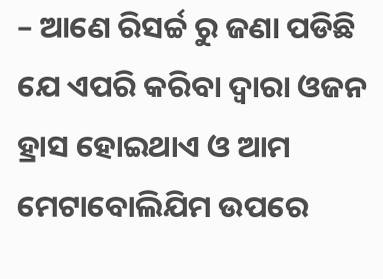– ଆଣେ ରିସର୍ଚ୍ଚ ରୁ ଜଣା ପଡିଛି ଯେ ଏପରି କରିବା ଦ୍ୱାରା ଓଜନ ହ୍ରାସ ହୋଇଥାଏ ଓ ଆମ ମେଟାବୋଲିଯିମ ଉପରେ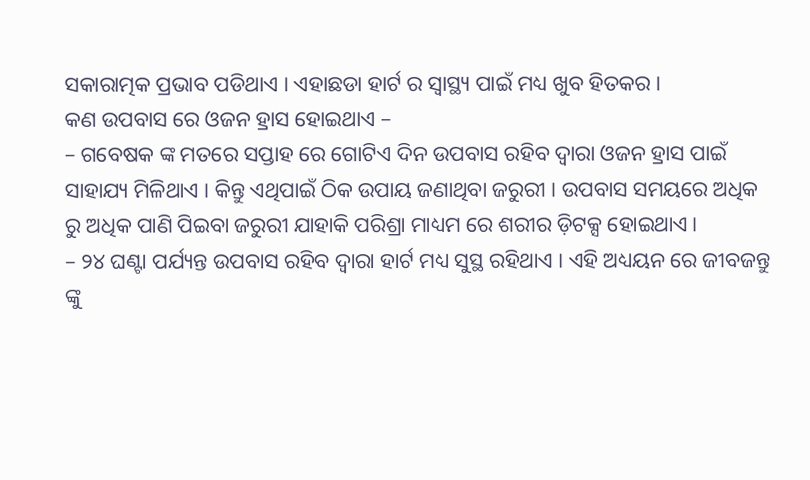ସକାରାତ୍ମକ ପ୍ରଭାବ ପଡିଥାଏ । ଏହାଛଡା ହାର୍ଟ ର ସ୍ୱାସ୍ଥ୍ୟ ପାଇଁ ମଧ୍ୟ ଖୁବ ହିତକର ।
କଣ ଉପବାସ ରେ ଓଜନ ହ୍ରାସ ହୋଇଥାଏ –
– ଗବେଷକ ଙ୍କ ମତରେ ସପ୍ତାହ ରେ ଗୋଟିଏ ଦିନ ଉପବାସ ରହିବ ଦ୍ୱାରା ଓଜନ ହ୍ରାସ ପାଇଁ ସାହାଯ୍ୟ ମିଳିଥାଏ । କିନ୍ତୁ ଏଥିପାଇଁ ଠିକ ଉପାୟ ଜଣାଥିବା ଜରୁରୀ । ଉପବାସ ସମୟରେ ଅଧିକ ରୁ ଅଧିକ ପାଣି ପିଇବା ଜରୁରୀ ଯାହାକି ପରିଶ୍ରା ମାଧ୍ୟମ ରେ ଶରୀର ଡ଼ିଟକ୍ସ ହୋଇଥାଏ।
– ୨୪ ଘଣ୍ଟା ପର୍ଯ୍ୟନ୍ତ ଉପବାସ ରହିବ ଦ୍ୱାରା ହାର୍ଟ ମଧ୍ୟ ସୁସ୍ଥ ରହିଥାଏ । ଏହି ଅଧ୍ୟୟନ ରେ ଜୀବଜନ୍ତୁ ଙ୍କୁ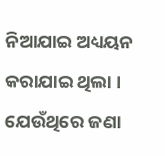ନିଆଯାଇ ଅଧ୍ୟୟନ କରାଯାଇ ଥିଲା । ଯେଉଁଥିରେ ଜଣା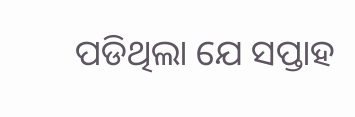ପଡିଥିଲା ଯେ ସପ୍ତାହ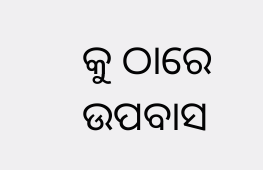କୁ ଠାରେ ଉପବାସ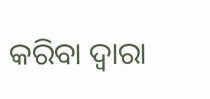କରିବା ଦ୍ୱାରା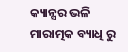କ୍ୟାନ୍ସର ଭଳି ମାରାତ୍ମକ ବ୍ୟାଧି ରୁ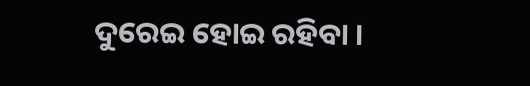ଦୁରେଇ ହୋଇ ରହିବା ।